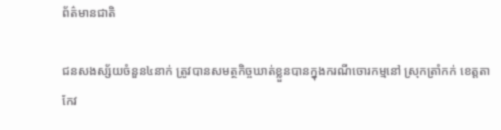ព័ត៌មានជាតិ

ជនសងស្ស័យចំនួន៤នាក់ ត្រូវបានសមត្ថកិច្ចឃាត់ខ្លួនបានក្នុងករណីចោរកម្មនៅ ស្រុកត្រាំកក់ ខេត្តតាកែវ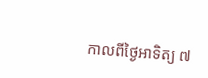កាលពីថ្ងៃអាទិត្យ ៧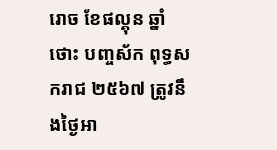រោច ខែផល្គុន ឆ្នាំថោះ បញ្ចស័ក ពុទ្ធសករាជ ២៥៦៧ ត្រូវនឹងថ្ងៃអា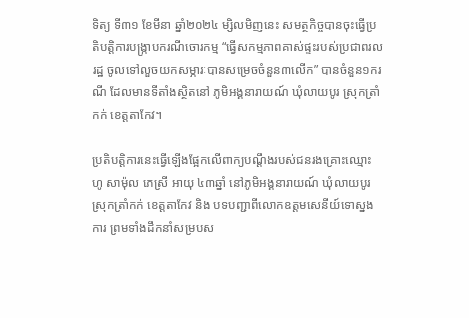ទិត្យ ទី៣១ ខែមីនា ឆ្នាំ២០២៤ ម្សិលមិញនេះ សមត្ថកិច្ចបានចុះធ្វើប្រតិបត្តិការបង្ក្រាបករណីចោរកម្ម “ធ្វើសកម្មភាពគាស់ផ្ទះរបស់ប្រជាពរលរដ្ឋ ចូលទៅលួចយកសម្ភារៈបានសម្រេចចំនួន៣លើក” បានចំនួន១ករណី ដែលមានទីតាំងស្ថិតនៅ ភូមិអង្គនារាយណ៍ ឃុំលាយបូរ ស្រុកត្រាំកក់ ខេត្តតាកែវ។

ប្រតិបត្តិការនេះធ្វើឡើងផ្អែកលើពាក្យបណ្ដឹងរបស់ជនរងគ្រោះឈ្មោះ ហូ សាម៉ុល ភេស្រី អាយុ ៤៣ឆ្នាំ នៅភូមិអង្គនារាយណ៍ ឃុំលាយបូរ ស្រុកត្រាំកក់ ខេត្តតាកែវ និង បទបញ្ជាពីលោកឧត្តមសេនីយ៍ទោស្នងការ ព្រមទាំងដឹកនាំសម្របស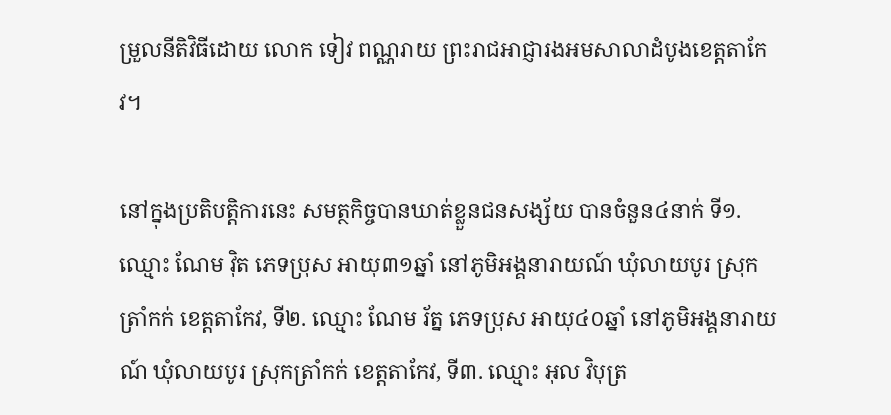ម្រួលនីតិវិធីដោយ លោក ទៀវ ពណ្ណរាយ ព្រះរាជអាជ្ញារងអមសាលាដំបូងខេត្តតាកែវ។

នៅក្នុងប្រតិបត្តិការនេះ សមត្ថកិច្ចបានឃាត់ខ្លួនជនសង្ស័យ បានចំនួន៤នាក់ ទី១. ឈ្មោះ ណែម វ៉ិត ភេទប្រុស អាយុ៣១ឆ្នាំ នៅភូមិអង្គនារាយណ៍ ឃុំលាយបូរ ស្រុកត្រាំកក់ ខេត្តតាកែវ, ទី២. ឈ្មោះ ណែម រ័ត្ន ភេទប្រុស អាយុ៤០ឆ្នាំ នៅភូមិអង្គនារាយណ៍ ឃុំលាយបូរ ស្រុកត្រាំកក់ ខេត្តតាកែវ, ទី៣. ឈ្មោះ អុល វិបុត្រ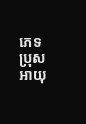ភេទប្រុស អាយុ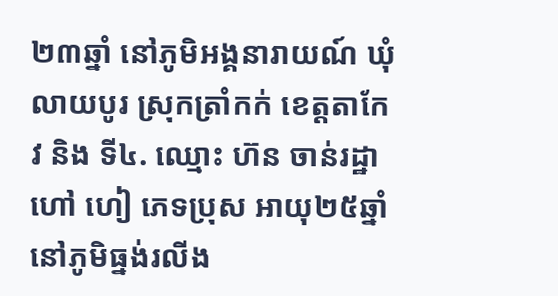២៣ឆ្នាំ នៅភូមិអង្គនារាយណ៍ ឃុំលាយបូរ ស្រុកត្រាំកក់ ខេត្តតាកែវ និង ទី៤. ឈ្មោះ ហ៊ន ចាន់រដ្ឋា ហៅ ហៀ ភេទប្រុស អាយុ២៥ឆ្នាំ នៅភូមិធ្នង់រលីង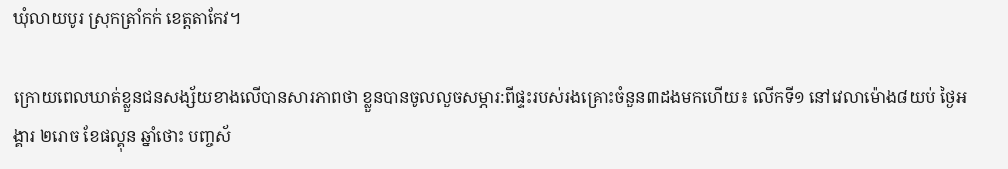ឃុំលាយបូរ ស្រុកត្រាំកក់ ខេត្តតាកែវ។

ក្រោយពេលឃាត់ខ្លួនជនសង្ស័យខាងលើបានសារភាពថា ខ្លួនបានចូលលួចសម្ភារ:ពីផ្ទះរបស់រងគ្រោះចំនួន៣ដងមកហើយ៖ លើកទី១ នៅវេលាម៉ោង៨យប់ ថ្ងៃអង្គារ ២រោច ខែផល្គុន ឆ្នាំថោះ បញ្ចស័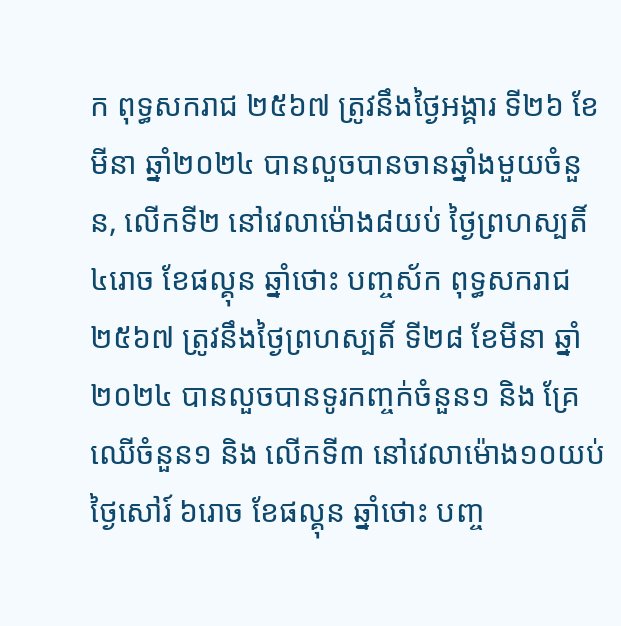ក ពុទ្ធសករាជ ២៥៦៧ ត្រូវនឹងថ្ងៃអង្គារ ទី២៦ ខែមីនា ឆ្នាំ២០២៤ បានលួចបានចានឆ្នាំងមួយចំនួន, លើកទី២ នៅវេលាម៉ោង៨យប់ ថ្ងៃព្រហស្បតិ៍ ៤រោច ខែផល្គុន ឆ្នាំថោះ បញ្ចស័ក ពុទ្ធសករាជ ២៥៦៧ ត្រូវនឹងថ្ងៃព្រហស្បតិ៍ ទី២៨ ខែមីនា ឆ្នាំ២០២៤ បានលួចបានទូរកញ្ចក់ចំនួន១ និង គ្រែឈើចំនួន១ និង លើកទី៣ នៅវេលាម៉ោង១០យប់ ថ្ងៃសៅរ៍ ៦រោច ខែផល្គុន ឆ្នាំថោះ បញ្ច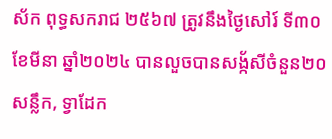ស័ក ពុទ្ធសករាជ ២៥៦៧ ត្រូវនឹងថ្ងៃសៅរ៍ ទី៣០ ខែមីនា ឆ្នាំ២០២៤ បានលួចបានសង្ក័សីចំនួន២០សន្លឹក, ទ្វាដែក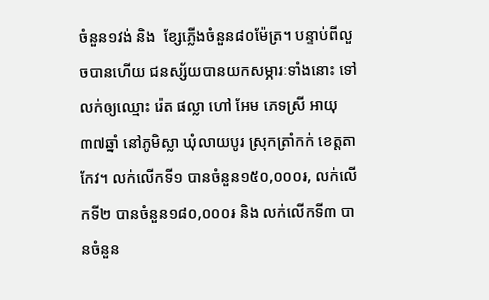ចំនួន១វង់ និង  ខ្សែភ្លើងចំនួន៨០ម៉ែត្រ។ បន្ទាប់ពីលួចបានហើយ ជនស្ស័យបានយកសម្ភារៈទាំងនោះ ទៅលក់ឲ្យឈ្មោះ រ៉េត ផល្លា ហៅ អែម ភេទស្រី អាយុ៣៧ឆ្នាំ នៅភូមិស្លា ឃុំលាយបូរ ស្រុកត្រាំកក់ ខេត្តតាកែវ។ លក់លើកទី១ បានចំនួន១៥០,០០០៛, លក់លើកទី២ បានចំនួន១៨០,០០០៛ និង លក់លើកទី៣ បានចំនួន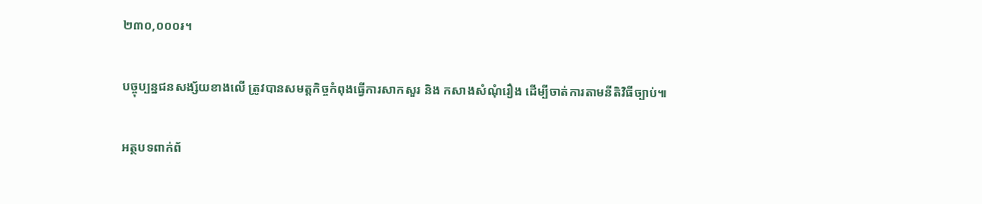២៣០,០០០៛។

បច្ចុប្បន្នជនសង្ស័យខាងលើ ត្រូវបានសមត្តកិច្ចកំពុងធ្វើការសាកសួរ និង កសាងសំណុំរឿង ដើម្បីចាត់ការតាមនីតិវិធីច្បាប់៕

អត្ថបទពាក់ព័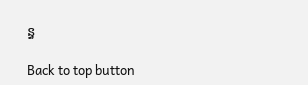ន្ធ

Back to top button